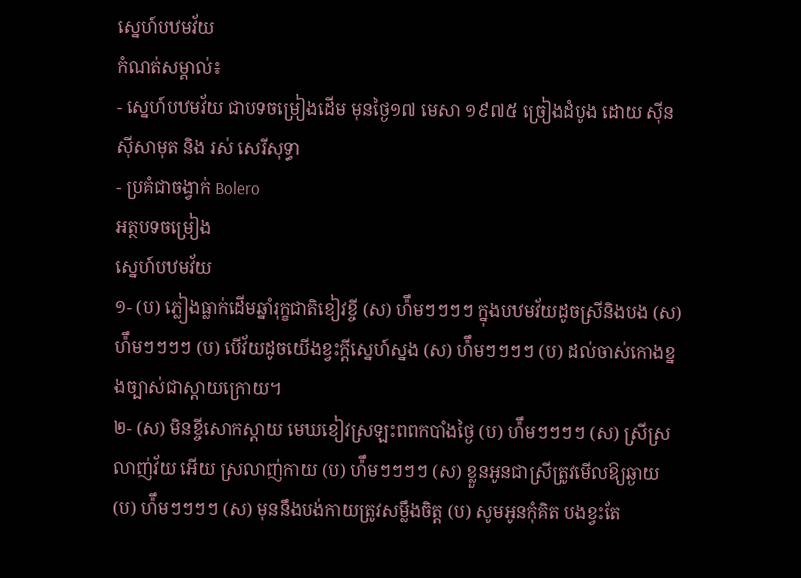ស្នេហ៍បឋមវ័យ
កំណត់សម្គាល់៖
- ស្នេហ៍បឋមវ័យ ជាបទចម្រៀងដើម មុនថ្ងៃ១៧ មេសា ១៩៧៥ ច្រៀងដំបូង ដោយ សុីន សុីសាមុត និង រស់ សេរីសុទ្ធា
- ប្រគំជាចង្វាក់ Bolero
អត្ថបទចម្រៀង
ស្នេហ៍បឋមវ័យ
១- (ប) ភ្លៀងធ្លាក់ដើមឆ្នាំរុក្ខជាតិខៀវខ្ចី (ស) ហ៉ឹមៗៗៗៗ ក្នុងបឋមវ័យដូចស្រីនិងបង (ស) ហ៉ឹមៗៗៗៗ (ប) បើវ័យដូចយើងខ្វះក្តីស្នេហ៍ស្នង (ស) ហ៉ឹមៗៗៗៗ (ប) ដល់ចាស់កោងខ្នងច្បាស់ជាស្ដាយក្រោយ។
២- (ស) មិនខ្ចីសោកស្តាយ មេឃខៀវស្រឡះពពកបាំងថ្ងៃ (ប) ហ៉ឹមៗៗៗៗ (ស) ស្រីស្រលាញ់វ័យ អើយ ស្រលាញ់កាយ (ប) ហ៉ឹមៗៗៗៗ (ស) ខ្លួនអូនជាស្រីត្រូវមើលឱ្យឆ្ងាយ (ប) ហ៉ឹមៗៗៗៗ (ស) មុននឹងបង់កាយត្រូវសម្លឹងចិត្ត (ប) សូមអូនកុំគិត បងខ្វះតែ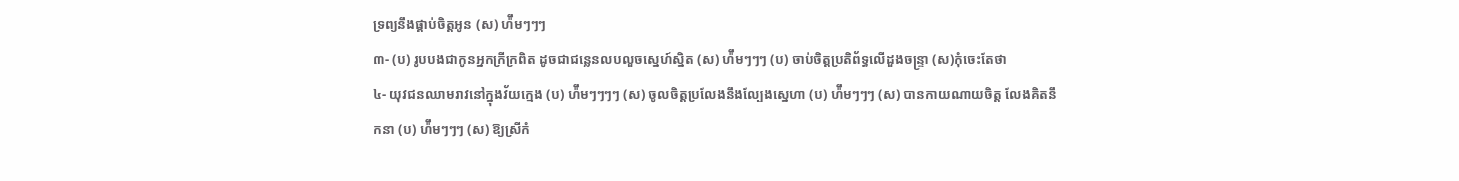ទ្រព្យនឹងផ្គាប់ចិត្តអូន (ស) ហ៉ឹមៗៗៗ
៣- (ប) រូបបងជាកូនអ្នកក្រីក្រពិត ដូចជាជន្លេនលបលួចស្នេហ៍ស្និត (ស) ហ៉ឹមៗៗៗ (ប) ចាប់ចិត្តប្រតិព័ទ្ធលើដួងចន្ទ្រា (ស)កុំចេះតែថា
៤- យុវជនឈាមរាវនៅក្នុងវ័យក្មេង (ប) ហ៉ឹមៗៗៗៗ (ស) ចូលចិត្តប្រលែងនឹងល្បែងស្នេហា (ប) ហ៉ឹមៗៗៗ (ស) បានកាយណាយចិត្ត លែងគិតនឹកនា (ប) ហ៉ឹមៗៗៗ (ស) ឱ្យស្រីកំ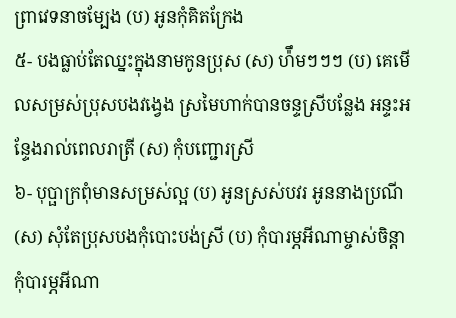ព្រាវេទនាចម្បែង (ប) អូនកុំគិតក្រែង
៥- បងធ្លាប់តែឈ្នះក្នុងនាមកូនប្រុស (ស) ហ៉ឹមៗៗៗ (ប) គេមើលសម្រស់ប្រុសបងវង្វេង ស្រមៃហាក់បានចន្ទស្រីបន្លែង អន្ទះអន្ទែងរាល់ពេលរាត្រី (ស) កុំបញ្ជោរស្រី
៦- បុប្ផាក្រពុំមានសម្រស់ល្អ (ប) អូនស្រស់បវរ អូននាងប្រណី (ស) សុំតែប្រុសបងកុំបោះបង់ស្រី (ប) កុំបារម្ភអីណាម្ចាស់ចិន្តា កុំបារម្ភអីណា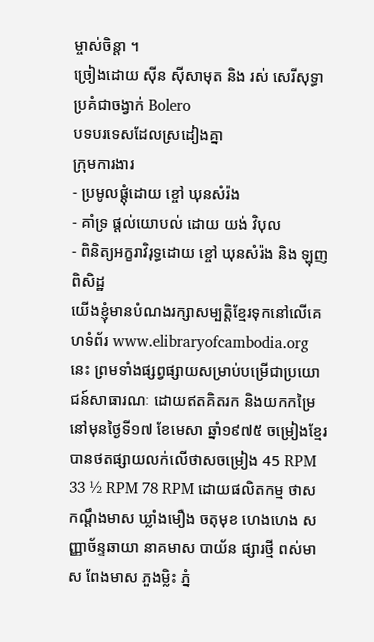ម្ចាស់ចិន្តា ។
ច្រៀងដោយ សុីន សុីសាមុត និង រស់ សេរីសុទ្ធា
ប្រគំជាចង្វាក់ Bolero
បទបរទេសដែលស្រដៀងគ្នា
ក្រុមការងារ
- ប្រមូលផ្ដុំដោយ ខ្ចៅ ឃុនសំរ៉ង
- គាំទ្រ ផ្ដល់យោបល់ ដោយ យង់ វិបុល
- ពិនិត្យអក្ខរាវិរុទ្ធដោយ ខ្ចៅ ឃុនសំរ៉ង និង ឡុញ ពិសិដ្ឋ
យើងខ្ញុំមានបំណងរក្សាសម្បត្តិខ្មែរទុកនៅលើគេហទំព័រ www.elibraryofcambodia.org នេះ ព្រមទាំងផ្សព្វផ្សាយសម្រាប់បម្រើជាប្រយោជន៍សាធារណៈ ដោយឥតគិតរក និងយកកម្រៃ នៅមុនថ្ងៃទី១៧ ខែមេសា ឆ្នាំ១៩៧៥ ចម្រៀងខ្មែរបានថតផ្សាយលក់លើថាសចម្រៀង 45 RPM 33 ½ RPM 78 RPM ដោយផលិតកម្ម ថាស កណ្ដឹងមាស ឃ្លាំងមឿង ចតុមុខ ហេងហេង សញ្ញាច័ន្ទឆាយា នាគមាស បាយ័ន ផ្សារថ្មី ពស់មាស ពែងមាស ភួងម្លិះ ភ្នំ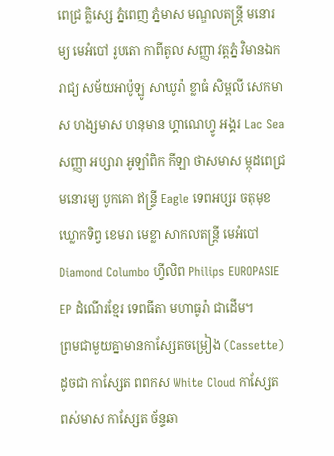ពេជ្រ គ្លិស្សេ ភ្នំពេញ ភ្នំមាស មណ្ឌលតន្រ្តី មនោរម្យ មេអំបៅ រូបតោ កាពីតូល សញ្ញា វត្តភ្នំ វិមានឯករាជ្យ សម័យអាប៉ូឡូ សាឃូរ៉ា ខ្លាធំ សិម្ពលី សេកមាស ហង្សមាស ហនុមាន ហ្គាណេហ្វូ អង្គរ Lac Sea សញ្ញា អប្សារា អូឡាំពិក កីឡា ថាសមាស ម្កុដពេជ្រ មនោរម្យ បូកគោ ឥន្ទ្រី Eagle ទេពអប្សរ ចតុមុខ ឃ្លោកទិព្វ ខេមរា មេខ្លា សាកលតន្ត្រី មេអំបៅ Diamond Columbo ហ្វីលិព Philips EUROPASIE EP ដំណើរខ្មែរ ទេពធីតា មហាធូរ៉ា ជាដើម។
ព្រមជាមួយគ្នាមានកាសែ្សតចម្រៀង (Cassette) ដូចជា កាស្សែត ពពកស White Cloud កាស្សែត ពស់មាស កាស្សែត ច័ន្ទឆា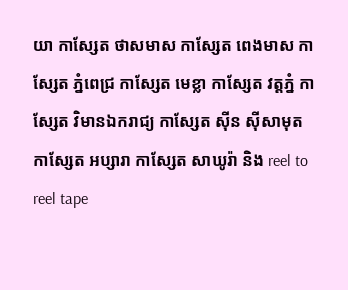យា កាស្សែត ថាសមាស កាស្សែត ពេងមាស កាស្សែត ភ្នំពេជ្រ កាស្សែត មេខ្លា កាស្សែត វត្តភ្នំ កាស្សែត វិមានឯករាជ្យ កាស្សែត ស៊ីន ស៊ីសាមុត កាស្សែត អប្សារា កាស្សែត សាឃូរ៉ា និង reel to reel tape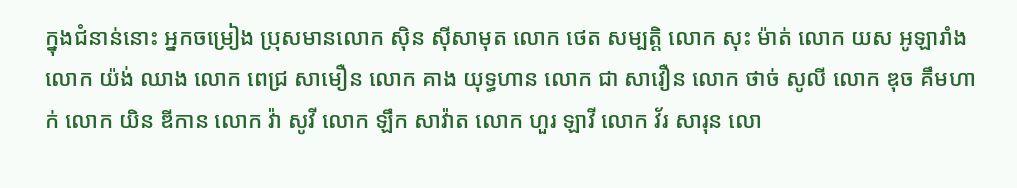ក្នុងជំនាន់នោះ អ្នកចម្រៀង ប្រុសមានលោក ស៊ិន ស៊ីសាមុត លោក ថេត សម្បត្តិ លោក សុះ ម៉ាត់ លោក យស អូឡារាំង លោក យ៉ង់ ឈាង លោក ពេជ្រ សាមឿន លោក គាង យុទ្ធហាន លោក ជា សាវឿន លោក ថាច់ សូលី លោក ឌុច គឹមហាក់ លោក យិន ឌីកាន លោក វ៉ា សូវី លោក ឡឹក សាវ៉ាត លោក ហួរ ឡាវី លោក វ័រ សារុន លោ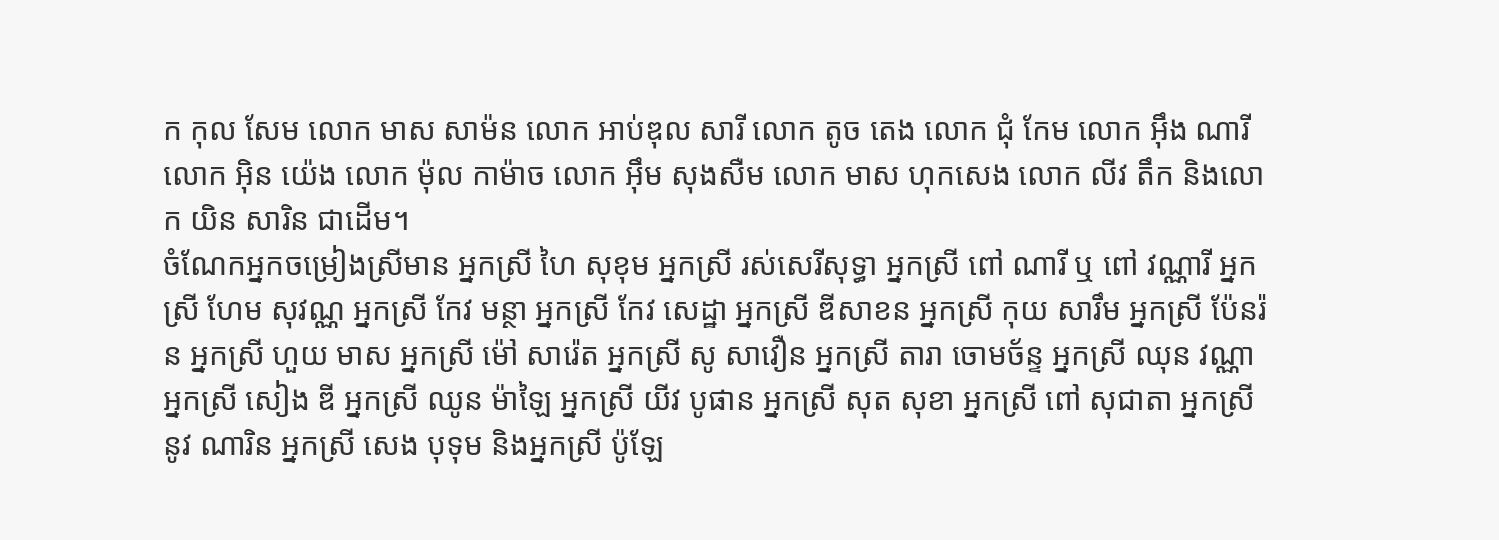ក កុល សែម លោក មាស សាម៉ន លោក អាប់ឌុល សារី លោក តូច តេង លោក ជុំ កែម លោក អ៊ឹង ណារី លោក អ៊ិន យ៉េង លោក ម៉ុល កាម៉ាច លោក អ៊ឹម សុងសឺម លោក មាស ហុកសេង លោក លីវ តឹក និងលោក យិន សារិន ជាដើម។
ចំណែកអ្នកចម្រៀងស្រីមាន អ្នកស្រី ហៃ សុខុម អ្នកស្រី រស់សេរីសុទ្ធា អ្នកស្រី ពៅ ណារី ឬ ពៅ វណ្ណារី អ្នកស្រី ហែម សុវណ្ណ អ្នកស្រី កែវ មន្ថា អ្នកស្រី កែវ សេដ្ឋា អ្នកស្រី ឌីសាខន អ្នកស្រី កុយ សារឹម អ្នកស្រី ប៉ែនរ៉ន អ្នកស្រី ហួយ មាស អ្នកស្រី ម៉ៅ សារ៉េត អ្នកស្រី សូ សាវឿន អ្នកស្រី តារា ចោមច័ន្ទ អ្នកស្រី ឈុន វណ្ណា អ្នកស្រី សៀង ឌី អ្នកស្រី ឈូន ម៉ាឡៃ អ្នកស្រី យីវ បូផាន អ្នកស្រី សុត សុខា អ្នកស្រី ពៅ សុជាតា អ្នកស្រី នូវ ណារិន អ្នកស្រី សេង បុទុម និងអ្នកស្រី ប៉ូឡែ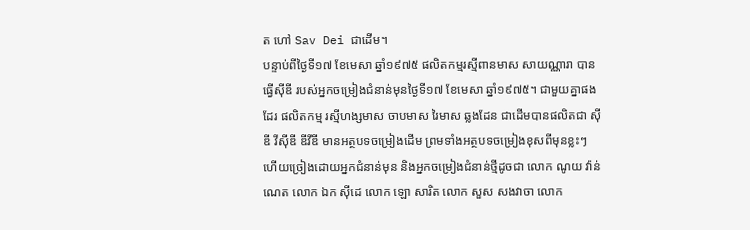ត ហៅ Sav Dei ជាដើម។
បន្ទាប់ពីថ្ងៃទី១៧ ខែមេសា ឆ្នាំ១៩៧៥ ផលិតកម្មរស្មីពានមាស សាយណ្ណារា បានធ្វើស៊ីឌី របស់អ្នកចម្រៀងជំនាន់មុនថ្ងៃទី១៧ ខែមេសា ឆ្នាំ១៩៧៥។ ជាមួយគ្នាផងដែរ ផលិតកម្ម រស្មីហង្សមាស ចាបមាស រៃមាស ឆ្លងដែន ជាដើមបានផលិតជា ស៊ីឌី វីស៊ីឌី ឌីវីឌី មានអត្ថបទចម្រៀងដើម ព្រមទាំងអត្ថបទចម្រៀងខុសពីមុនខ្លះៗ ហើយច្រៀងដោយអ្នកជំនាន់មុន និងអ្នកចម្រៀងជំនាន់ថ្មីដូចជា លោក ណូយ វ៉ាន់ណេត លោក ឯក ស៊ីដេ លោក ឡោ សារិត លោក សួស សងវាចា លោក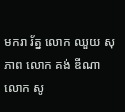មករា រ័ត្ន លោក ឈួយ សុភាព លោក គង់ ឌីណា លោក សូ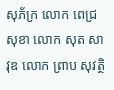សុភ័ក្រ លោក ពេជ្រ សុខា លោក សុត សាវុឌ លោក ព្រាប សុវត្ថិ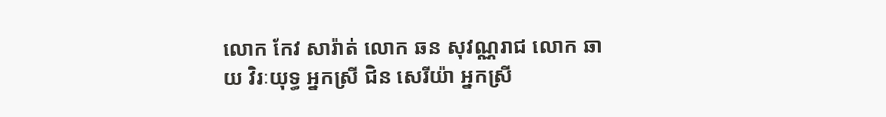លោក កែវ សារ៉ាត់ លោក ឆន សុវណ្ណរាជ លោក ឆាយ វិរៈយុទ្ធ អ្នកស្រី ជិន សេរីយ៉ា អ្នកស្រី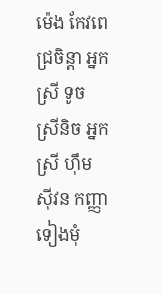ម៉េង កែវពេជ្រចិន្តា អ្នកស្រី ទូច ស្រីនិច អ្នកស្រី ហ៊ឹម ស៊ីវន កញ្ញា ទៀងមុំ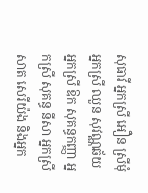សុធាវី អ្នកស្រី អឿន ស្រីមុំ អ្នកស្រី ឈួន សុវណ្ណឆ័យ អ្នកស្រី ឱក សុគន្ធកញ្ញា អ្នកស្រី សុគន្ធ នីសា អ្នកស្រី សាត សេរីយ៉ង និងអ្នក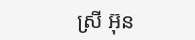ស្រី អ៊ុន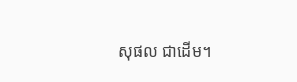សុផល ជាដើម។